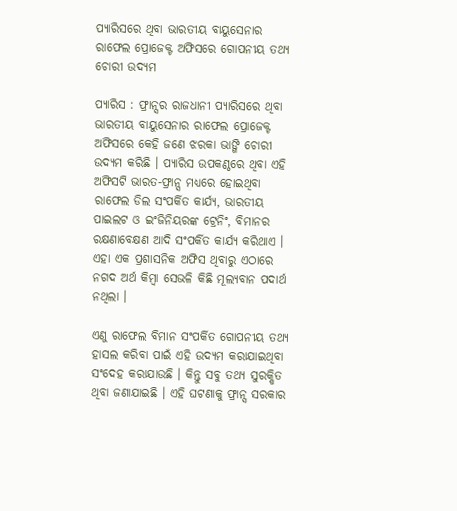ପ୍ୟାରିସରେ ଥିବା ଭାରତୀୟ ବାୟୁସେନାର ରାଫେଲ ପ୍ରୋଜେକ୍ଟ ଅଫିସରେ ଗୋପନୀୟ ତଥ୍ୟ ଚୋରୀ ଉଦ୍ୟମ

ପ୍ୟାରିସ : ଫ୍ରାନ୍ସର ରାଜଧାନୀ ପ୍ୟାରିସରେ ଥିବା ଭାରତୀୟ ବାୟୁସେନାର ରାଫେଲ ପ୍ରୋଜେକ୍ଟ ଅଫିସରେ କେହି ଜଣେ ଝରକା ଭାଙ୍ଗି ଚୋରୀ ଉଦ୍ୟମ କରିଛି । ପ୍ୟାରିସ ଉପକଣ୍ଠରେ ଥିବା ଏହି ଅଫିସଟି ଭାରତ-ଫ୍ରାନ୍ସ ମଧ୍ୟରେ ହୋଇଥିବା ରାଫେଲ ଡିଲ ସଂପର୍କିତ କାର୍ଯ୍ୟ, ଭାରତୀୟ ପାଇଲଟ ଓ ଇଂଜିନିୟରଙ୍କ ଟ୍ରେନିଂ, ବିମାନର ରକ୍ଷଣାବେକ୍ଷଣ ଆଦି ସଂପର୍କିତ କାର୍ଯ୍ୟ କରିଥାଏ । ଏହା ଏକ ପ୍ରଶାସନିକ ଅଫିସ ଥିବାରୁ ଏଠାରେ ନଗଦ ଅର୍ଥ କିମ୍ବା ସେଭଳି କିଛି ମୂଲ୍ୟବାନ ପଦାର୍ଥ ନଥିଲା ।

ଏଣୁ ରାଫେଲ ବିମାନ ସଂପର୍କିତ ଗୋପନୀୟ ତଥ୍ୟ ହାସଲ କରିବା ପାଇଁ ଏହି ଉଦ୍ୟମ କରାଯାଇଥିବା ସଂଦେହ କରାଯାଉଛି । କିନ୍ତୁ ସବୁ ତଥ୍ୟ ସୁରକ୍ଷିତ ଥିବା ଜଣାଯାଇଛି । ଏହି ଘଟଣାକୁ ଫ୍ରାନ୍ସ ସରକାର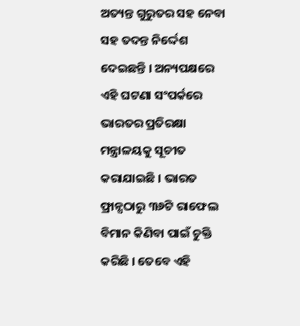ଅତ୍ୟନ୍ତ ଗୁରୁତର ସହ ନେବା ସହ ତଦନ୍ତ ନିର୍ଦ୍ଦେଶ ଦେଇଛନ୍ତି । ଅନ୍ୟପକ୍ଷରେ ଏହି ଘଟଣା ସଂପର୍କରେ ଭାରତର ପ୍ରତିରକ୍ଷା ମନ୍ତ୍ରାଳୟକୁ ସୂଚୀତ କରାଯାଇଛି । ଭାରତ ଫ୍ରାନ୍ସଠାରୁ ୩୬ଟି ରାଫେଲ ବିମାନ କିଣିବା ପାଇଁ ଚୁକ୍ତି କରିଛି । ତେବେ ଏହି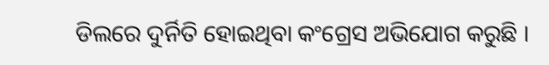ଡିଲରେ ଦୁର୍ନିତି ହୋଇଥିବା କଂଗ୍ରେସ ଅଭିଯୋଗ କରୁଛି ।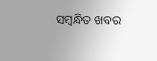ସମ୍ବନ୍ଧିତ ଖବର